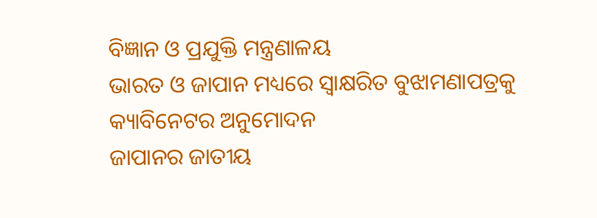ବିଜ୍ଞାନ ଓ ପ୍ରଯୁକ୍ତି ମନ୍ତ୍ରଣାଳୟ
ଭାରତ ଓ ଜାପାନ ମଧ୍ୟରେ ସ୍ୱାକ୍ଷରିତ ବୁଝାମଣାପତ୍ରକୁ କ୍ୟାବିନେଟର ଅନୁମୋଦନ
ଜାପାନର ଜାତୀୟ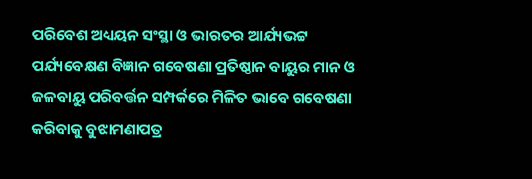ପରିବେଶ ଅଧ୍ୟୟନ ସଂସ୍ଥା ଓ ଭାରତର ଆର୍ଯ୍ୟଭଟ୍ଟ ପର୍ଯ୍ୟବେକ୍ଷଣ ବିଜ୍ଞାନ ଗବେଷଣା ପ୍ରତିଷ୍ଠାନ ବାୟୁର ମାନ ଓ ଜଳବାୟୁ ପରିବର୍ତ୍ତନ ସମ୍ପର୍କରେ ମିଳିତ ଭାବେ ଗବେଷଣା କରିବାକୁ ବୁଝାମଣାପତ୍ର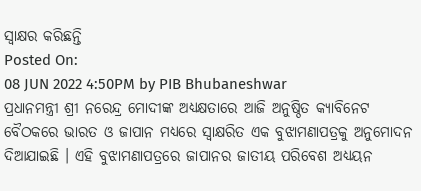ସ୍ୱାକ୍ଷର କରିଛନ୍ତି
Posted On:
08 JUN 2022 4:50PM by PIB Bhubaneshwar
ପ୍ରଧାନମନ୍ତ୍ରୀ ଶ୍ରୀ ନରେନ୍ଦ୍ର ମୋଦୀଙ୍କ ଅଧ୍ୟକ୍ଷତାରେ ଆଜି ଅନୁଷ୍ଠିତ କ୍ୟାବିନେଟ ବୈଠକରେ ଭାରତ ଓ ଜାପାନ ମଧ୍ୟରେ ସ୍ୱାକ୍ଷରିତ ଏକ ବୁଝାମଣାପତ୍ରକୁ ଅନୁମୋଦନ ଦିଆଯାଇଛି । ଏହି ବୁଝାମଣାପତ୍ରରେ ଜାପାନର ଜାତୀୟ ପରିବେଶ ଅଧ୍ୟୟନ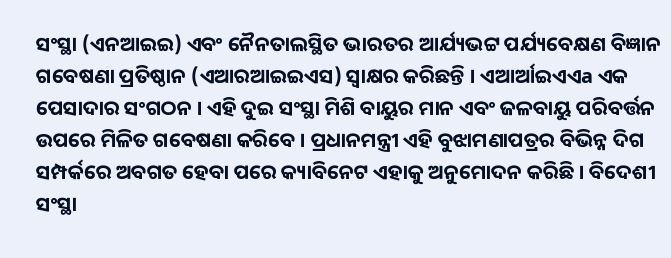ସଂସ୍ଥା (ଏନଆଇଇ) ଏବଂ ନୈନତାଲସ୍ଥିତ ଭାରତର ଆର୍ଯ୍ୟଭଟ୍ଟ ପର୍ଯ୍ୟବେକ୍ଷଣ ବିଜ୍ଞାନ ଗବେଷଣା ପ୍ରତିଷ୍ଠାନ (ଏଆରଆଇଇଏସ) ସ୍ୱାକ୍ଷର କରିଛନ୍ତି । ଏଆର୍ଆଇଏଏa ଏକ ପେସାଦାର ସଂଗଠନ । ଏହି ଦୁଇ ସଂସ୍ଥା ମିଶି ବାୟୁର ମାନ ଏବଂ ଜଳବାୟୁ ପରିବର୍ତ୍ତନ ଉପରେ ମିଳିତ ଗବେଷଣା କରିବେ । ପ୍ରଧାନମନ୍ତ୍ରୀ ଏହି ବୁଝାମଣାପତ୍ରର ବିଭିନ୍ନ ଦିଗ ସମ୍ପର୍କରେ ଅବଗତ ହେବା ପରେ କ୍ୟାବିନେଟ ଏହାକୁ ଅନୁମୋଦନ କରିଛି । ବିଦେଶୀ ସଂସ୍ଥା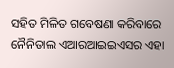ସହିତ ମିଳିତ ଗବେଷଣା କରିବାରେ ନୈନିତାଲ ଏଆରଆଇଇଏସର ଏହା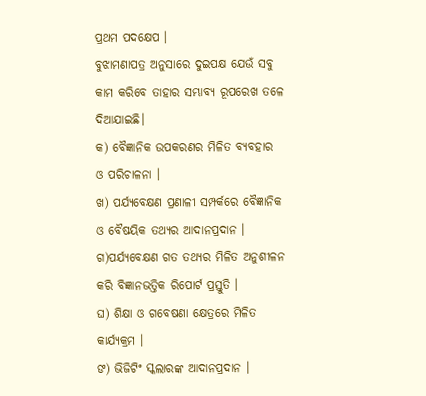ପ୍ରଥମ ପଦକ୍ଷେପ ।
ବୁଝାମଣାପତ୍ର ଅନୁସାରେ ଦୁଇପକ୍ଷ ଯେଉଁ ସବୁ କାମ କରିବେ ତାହାର ସମ୍ଭାବ୍ୟ ରୂପରେଖ ତଳେ ଦିଆଯାଇଛି।
କ) ବୈଜ୍ଞାନିକ ଉପକରଣର ମିଳିତ ବ୍ୟବହାର ଓ ପରିଚାଳନା ।
ଖ) ପର୍ଯ୍ୟବେକ୍ଷଣ ପ୍ରଣାଳୀ ସମ୍ପର୍କରେ ବୈଜ୍ଞାନିକ ଓ ବୈଷୟିକ ତଥ୍ୟର ଆଦାନପ୍ରଦାନ ।
ଗ)ପର୍ଯ୍ୟବେକ୍ଷଣ ଗତ ତଥ୍ୟର ମିଳିତ ଅନୁଶୀଳନ କରି ବିଜ୍ଞାନଭତ୍ତିକ ରିପୋର୍ଟ ପ୍ରସ୍ତୁତି ।
ଘ) ଶିକ୍ଷା ଓ ଗବେଷଣା କ୍ଷେତ୍ରରେ ମିଳିତ କାର୍ଯ୍ୟକ୍ରମ ।
ଙ) ଭିଜିଟିଂ ସ୍କଲାରଙ୍କ ଆଦାନପ୍ରଦାନ ।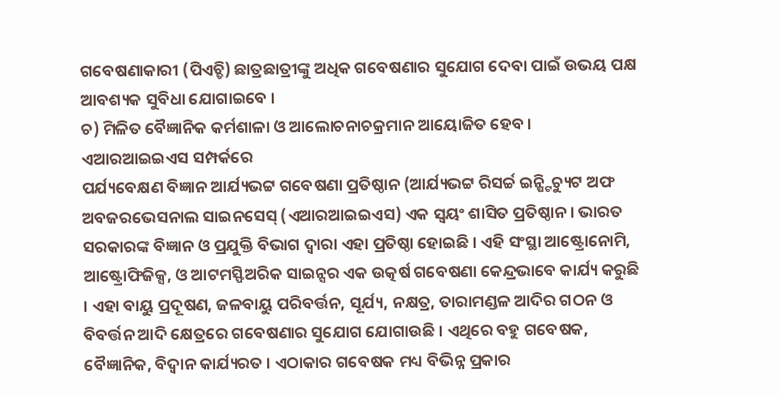ଗବେଷଣାକାରୀ (ପିଏଚ୍ଡି) ଛାତ୍ରଛାତ୍ରୀଙ୍କୁ ଅଧିକ ଗବେଷଣାର ସୁଯୋଗ ଦେବା ପାଇଁ ଉଭୟ ପକ୍ଷ ଆବଶ୍ୟକ ସୁବିଧା ଯୋଗାଇବେ ।
ଚ) ମିଳିତ ବୈଜ୍ଞାନିକ କର୍ମଶାଳା ଓ ଆଲୋଚନାଚକ୍ରମାନ ଆୟୋଜିତ ହେବ ।
ଏଆରଆଇଇଏସ ସମ୍ପର୍କରେ
ପର୍ଯ୍ୟବେକ୍ଷଣ ବିଜ୍ଞାନ ଆର୍ଯ୍ୟଭଟ୍ଟ ଗବେଷଣା ପ୍ରତିଷ୍ଠାନ (ଆର୍ଯ୍ୟଭଟ୍ଟ ରିସର୍ଚ୍ଚ ଇନ୍ଷ୍ଟିଚ୍ୟୁଟ ଅଫ ଅବଜରଭେସନାଲ ସାଇନସେସ୍ (ଏଆରଆଇଇଏସ) ଏକ ସ୍ୱୟଂ ଶାସିତ ପ୍ରତିଷ୍ଠାନ । ଭାରତ ସରକାରଙ୍କ ବିଜ୍ଞାନ ଓ ପ୍ରଯୁକ୍ତି ବିଭାଗ ଦ୍ୱାରା ଏହା ପ୍ରତିଷ୍ଠା ହୋଇଛି । ଏହି ସଂସ୍ଥା ଆଷ୍ଟ୍ରୋନୋମି, ଆଷ୍ଟ୍ରୋଫିଜିକ୍ସ, ଓ ଆଟମସ୍ଫିଅରିକ ସାଇନ୍ସର ଏକ ଉତ୍କର୍ଷ ଗବେଷଣା କେନ୍ଦ୍ରଭାବେ କାର୍ଯ୍ୟ କରୁଛି । ଏହା ବାୟୁ ପ୍ରଦୂଷଣ, ଜଳବାୟୁ ପରିବର୍ତ୍ତନ, ସୂର୍ଯ୍ୟ, ନକ୍ଷତ୍ର, ତାରାମଣ୍ଡଳ ଆଦିର ଗଠନ ଓ ବିବର୍ତ୍ତନ ଆଦି କ୍ଷେତ୍ରରେ ଗବେଷଣାର ସୁଯୋଗ ଯୋଗାଉଛି । ଏଥିରେ ବହୁ ଗବେଷକ, ବୈଜ୍ଞାନିକ, ବିଦ୍ୱାନ କାର୍ଯ୍ୟରତ । ଏଠାକାର ଗବେଷକ ମଧ୍ୟ ବିଭିନ୍ନ ପ୍ରକାର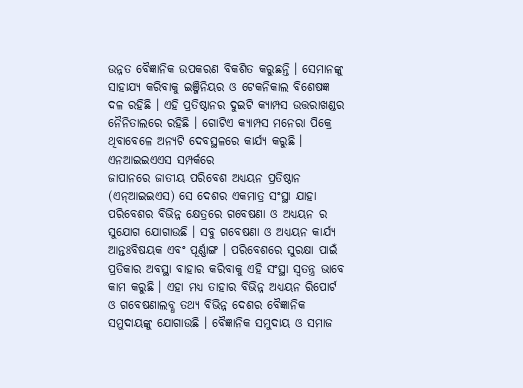ଉନ୍ନତ ବୈଜ୍ଞାନିକ ଉପକରଣ ବିକଶିତ କରୁଛନ୍ତି । ସେମାନଙ୍କୁ ସାହାଯ୍ୟ କରିବାକୁ ଇଞ୍ଜିନିୟର ଓ ଟେକନିକାଲ ବିଶେଷଜ୍ଞ ଦଳ ରହିଛି । ଏହି ପ୍ରତିଷ୍ଠାନର ଦୁଇଟି କ୍ୟାମ୍ପସ ଉତ୍ତରାଖଣ୍ଡର ନୈନିତାଲରେ ରହିଛି । ଗୋଟିଏ କ୍ୟାମ୍ପସ ମନେରା ପିକ୍ରେ ଥିବାବେଳେ ଅନ୍ୟଟି ଦେବସ୍ଥଳରେ କାର୍ଯ୍ୟ କରୁଛି ।
ଏନଆଇଇଏଏସ ସମ୍ପର୍କରେ
ଜାପାନରେ ଜାତୀୟ ପରିବେଶ ଅଧ୍ୟୟନ ପ୍ରତିଷ୍ଠାନ (ଏନ୍ଆଇଇଏସ) ସେ ଦେଶର ଏକମାତ୍ର ସଂସ୍ଥା ଯାହା ପରିବେଶର ବିଭିନ୍ନ କ୍ଷେତ୍ରରେ ଗବେଷଣା ଓ ଅଧ୍ୟୟନ ର ସୁଯୋଗ ଯୋଗାଉଛି । ସବୁ ଗବେଷଣା ଓ ଅଧ୍ୟୟନ କାର୍ଯ୍ୟ ଆନ୍ତଃବିଷୟକ ଏବଂ ପୂର୍ଣ୍ଣାଙ୍ଗ । ପରିବେଶରେ ସୁରକ୍ଷା ପାଇଁ ପ୍ରତିକାର ଅବସ୍ଥା ବାହାର କରିବାକୁ ଏହି ସଂସ୍ଥା ସ୍ୱତନ୍ତ୍ର ଭାବେ କାମ କରୁଛି । ଏହା ମଧ୍ୟ ତାହାର ବିଭିନ୍ନ ଅଧ୍ୟୟନ ରିପୋର୍ଟ ଓ ଗବେଷଣାଲବ୍ଧ ତଥ୍ୟ ବିଭିନ୍ନ ଦେଶର ବୈଜ୍ଞାନିକ ସମୁଦାୟଙ୍କୁ ଯୋଗାଉଛି । ବୈଜ୍ଞାନିକ ସମୁଦାୟ ଓ ସମାଜ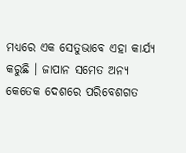ମଧ୍ୟରେ ଏକ ସେତୁଭାବେ ଏହା କାର୍ଯ୍ୟ କରୁଛି । ଜାପାନ ସମେତ ଅନ୍ୟ କେତେକ ଦେଶରେ ପରିବେଶଗତ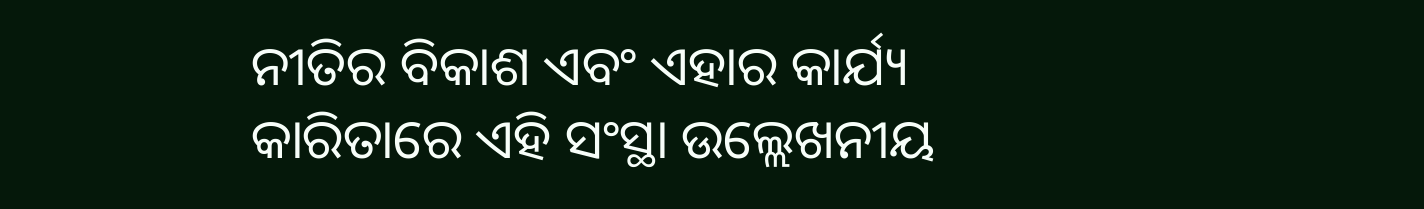ନୀତିର ବିକାଶ ଏବଂ ଏହାର କାର୍ଯ୍ୟ କାରିତାରେ ଏହି ସଂସ୍ଥା ଉଲ୍ଲେଖନୀୟ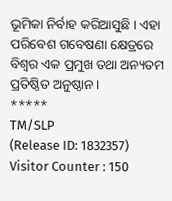ଭୂମିକା ନିର୍ବାହ କରିଆସୁଛି । ଏହା ପରିବେଶ ଗବେଷଣା କ୍ଷେତ୍ରରେ ବିଶ୍ୱର ଏକ ପ୍ରମୁଖ ତଥା ଅନ୍ୟତମ ପ୍ରତିଷ୍ଠିତ ଅନୁଷ୍ଠାନ ।
*****
TM/SLP
(Release ID: 1832357)
Visitor Counter : 150